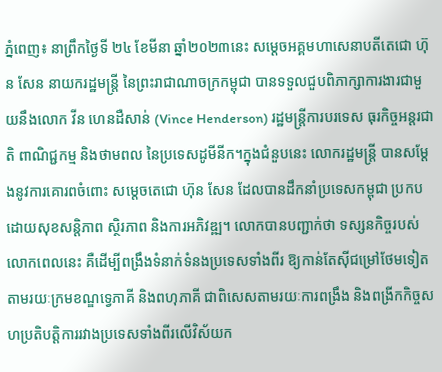ភ្នំពេញ៖ នាព្រឹកថ្ងៃទី ២៤ ខែមីនា ឆ្នាំ២០២៣នេះ សម្ដេចអគ្គមហាសេនាបតីតេជោ ហ៊ុន សែន នាយករដ្ឋមន្ត្រី នៃព្រះរាជាណាចក្រកម្ពុជា បានទទួលជួបពិភាក្សាការងារជាមួយនឹងលោក វីន ហេនដឺសាន់ (Vince Henderson) រដ្ឋមន្ត្រីការបរទេស ធុរកិច្ចអន្តរជាតិ ពាណិជ្ជកម្ម និងថាមពល នៃប្រទេសដូមីនីក។ក្នុងជំនួបនេះ លោករដ្ឋមន្ត្រី បានសម្តែងនូវការគោរពចំពោះ សម្តេចតេជោ ហ៊ុន សែន ដែលបានដឹកនាំប្រទេសកម្ពុជា ប្រកបដោយសុខសន្តិភាព ស្ថិរភាព និងការអភិវឌ្ឍ។ លោកបានបញ្ជាក់ថា ទស្សនកិច្ចរបស់លោកពេលនេះ គឺដើម្បីពង្រឹងទំនាក់ទំនងប្រទេសទាំងពីរ ឱ្យកាន់តែស៊ីជម្រៅថែមទៀត តាមរយៈក្រមខណ្ឌទ្វេភាគី និងពហុភាគី ជាពិសេសតាមរយៈការពង្រឹង និងពង្រីកកិច្ចសហប្រតិបត្តិការរវាងប្រទេសទាំងពីរលើវិស័យក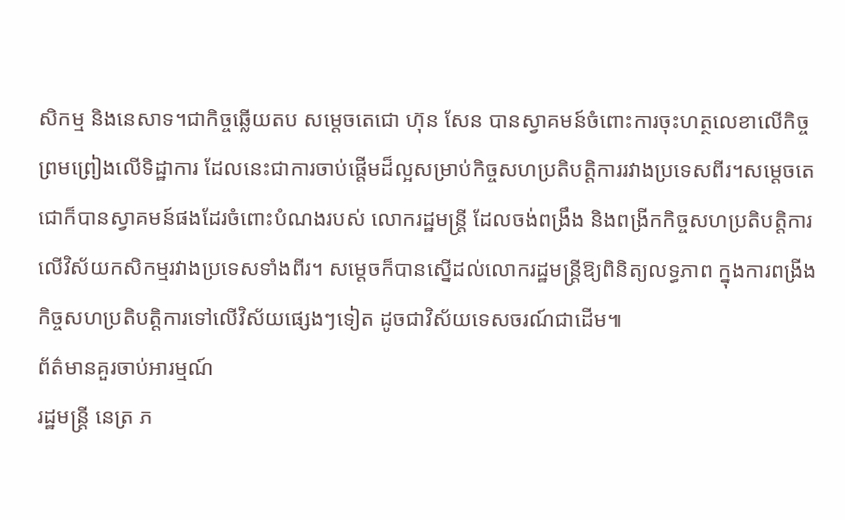សិកម្ម និងនេសាទ។ជាកិច្ចឆ្លើយតប សម្តេចតេជោ ហ៊ុន សែន បានស្វាគមន៍ចំពោះការចុះហត្ថលេខាលើកិច្ចព្រមព្រៀងលើទិដ្ឋាការ ដែលនេះជាការចាប់ផ្តើមដ៏ល្អសម្រាប់កិច្ចសហប្រតិបត្តិការរវាងប្រទេសពីរ។សម្តេចតេជោក៏បានស្វាគមន៍ផងដែរចំពោះបំណងរបស់ លោករដ្ឋមន្ត្រី ដែលចង់ពង្រឹង និងពង្រីកកិច្ចសហប្រតិបត្តិការលើវិស័យកសិកម្មរវាងប្រទេសទាំងពីរ។ សម្តេចក៏បានស្នើដល់លោករដ្ឋមន្ត្រីឱ្យពិនិត្យលទ្ធភាព ក្នុងការពង្រីងកិច្ចសហប្រតិបត្តិការទៅលើវិស័យផ្សេងៗទៀត ដូចជាវិស័យទេសចរណ៍ជាដើម៕
ព័ត៌មានគួរចាប់អារម្មណ៍
រដ្ឋមន្ត្រី នេត្រ ភ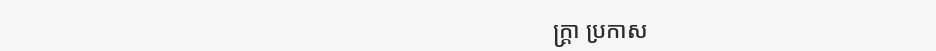ក្ត្រា ប្រកាស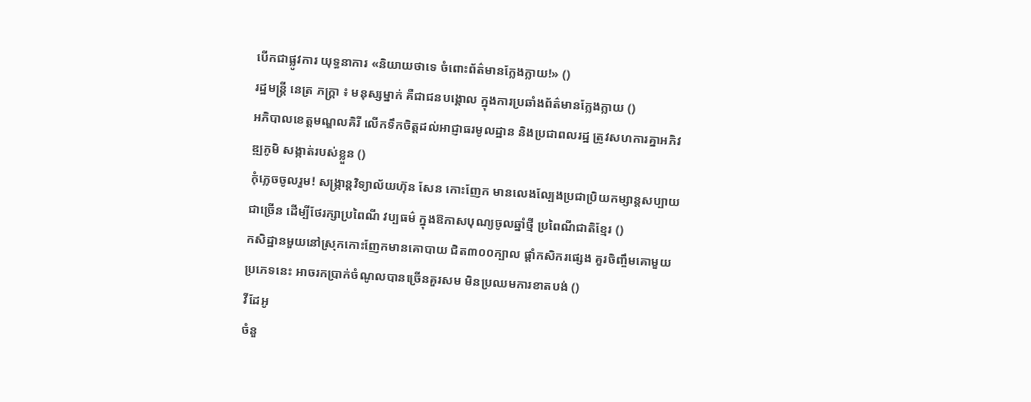បើកជាផ្លូវការ យុទ្ធនាការ «និយាយថាទេ ចំពោះព័ត៌មានក្លែងក្លាយ!» ()
រដ្ឋមន្ត្រី នេត្រ ភក្ត្រា ៖ មនុស្សម្នាក់ គឺជាជនបង្គោល ក្នុងការប្រឆាំងព័ត៌មានក្លែងក្លាយ ()
អភិបាលខេត្តមណ្ឌលគិរី លើកទឹកចិត្តដល់អាជ្ញាធរមូលដ្ឋាន និងប្រជាពលរដ្ឋ ត្រូវសហការគ្នាអភិវឌ្ឍភូមិ សង្កាត់របស់ខ្លួន ()
កុំភ្លេចចូលរួម! សង្ក្រាន្តវិទ្យាល័យហ៊ុន សែន កោះញែក មានលេងល្បែងប្រជាប្រិយកម្សាន្តសប្បាយជាច្រើន ដើម្បីថែរក្សាប្រពៃណី វប្បធម៌ ក្នុងឱកាសបុណ្យចូលឆ្នាំថ្មី ប្រពៃណីជាតិខ្មែរ ()
កសិដ្ឋានមួយនៅស្រុកកោះញែកមានគោបាយ ជិត៣០០ក្បាល ផ្ដាំកសិករផ្សេង គួរចិញ្ចឹមគោមួយប្រភេទនេះ អាចរកប្រាក់ចំណូលបានច្រើនគួរសម មិនប្រឈមការខាតបង់ ()
វីដែអូ
ចំនួ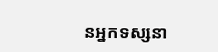នអ្នកទស្សនា